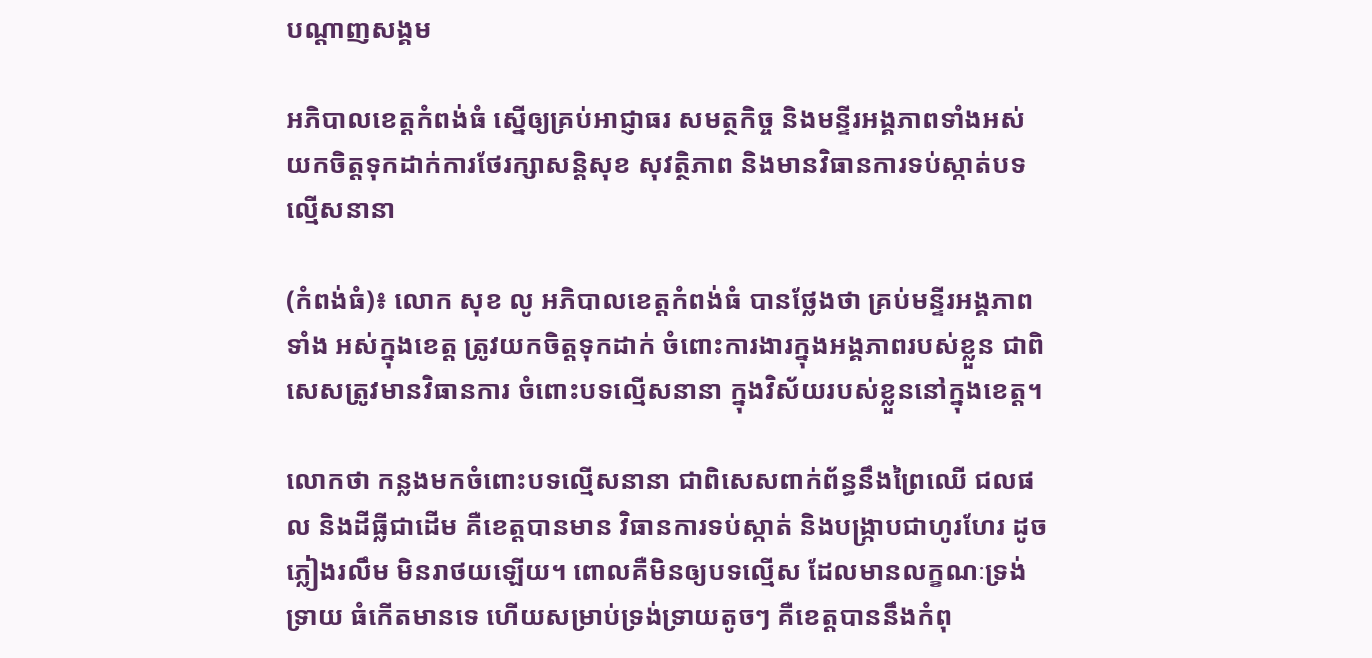បណ្តាញសង្គម

អភិបាលខេត្តកំពង់ធំ ស្នើឲ្យគ្រប់អាជ្ញាធរ សមត្ថកិច្ច និងមន្ទីរអង្គភាពទាំងអស់ យកចិត្តទុកដាក់ការថែរក្សាសន្តិសុខ សុវត្ថិភាព និងមានវិធានការទប់ស្កាត់បទល្មើសនានា

(កំពង់ធំ)៖ លោក សុខ លូ អភិបាលខេត្តកំពង់ធំ បានថ្លែងថា គ្រប់មន្ទីរអង្គភាពទាំង អស់ក្នុងខេត្ត ត្រូវយកចិត្តទុកដាក់ ចំពោះការងារក្នុងអង្គភាពរបស់ខ្លួន ជាពិសេសត្រូវមានវិធានការ ចំពោះបទល្មើសនានា ក្នុងវិស័យរបស់ខ្លួននៅក្នុងខេត្ត។

លោកថា កន្លងមកចំពោះបទល្មើសនានា ជាពិសេសពាក់ព័ន្ធនឹងព្រៃឈើ ជលផល និងដីធ្លីជាដើម គឺខេត្តបានមាន វិធានការទប់ស្កាត់ និងបង្រ្កាបជាហូរហែរ ដូចភ្លៀងរលឹម មិនរាថយឡើយ។ ពោលគឺមិនឲ្យបទល្មើស ដែលមានលក្ខណៈទ្រង់ទ្រាយ ធំកើតមានទេ ហើយសម្រាប់ទ្រង់ទ្រាយតូចៗ គឺខេត្តបាននឹងកំពុ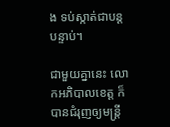ង ទប់ស្កាត់ជាបន្តបន្ទាប់។

ជាមួយគ្នានេះ លោកអភិបាលខេត្ត ក៏បានជំរុញឲ្យមន្ត្រី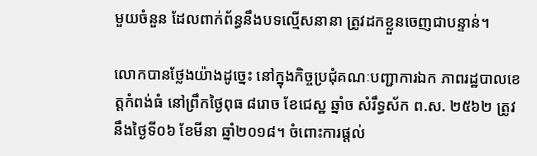មួយចំនួន ដែលពាក់ព័ន្ធនឹងបទល្មើសនានា ត្រូវដកខ្លួនចេញជាបន្ទាន់។

លោកបានថ្លែងយ៉ាងដូច្នេះ នៅក្នុងកិច្ចប្រជុំគណៈបញ្ជាការឯក ភាពរដ្ឋបាលខេត្តកំពង់ធំ នៅព្រឹកថ្ងៃពុធ ៨រោច ខែជេស្ឋ ឆ្នាំច សំរឹទ្ធស័ក ព.ស. ២៥៦២ ត្រូវនឹងថ្ងៃទី០៦ ខែមីនា ឆ្នាំ២០១៨។ ចំពោះការផ្តល់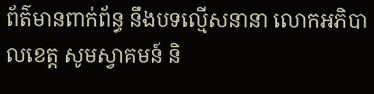ព័ត៌មានពាក់ព័ន្ធ នឹងបទល្មើសនានា លោកអភិបាលខេត្ត សូមស្វាគមន៍ និ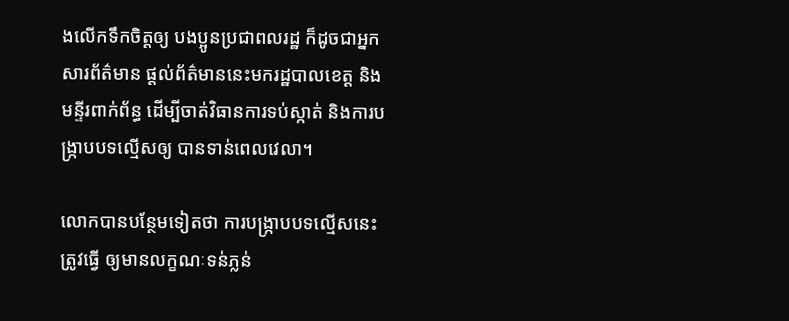ងលើកទឹកចិត្តឲ្យ បងប្អូនប្រជាពលរដ្ឋ ក៏ដូចជាអ្នកសារព័ត៌មាន ផ្តល់ព័ត៌មាននេះមករដ្ឋបាលខេត្ត និងមន្ទីរពាក់ព័ន្ធ ដើម្បីចាត់វិធានការទប់ស្កាត់ និងការបង្ក្រាបបទល្មើសឲ្យ បានទាន់ពេលវេលា។

លោកបានបន្ថែមទៀតថា ការបង្ក្រាបបទល្មើសនេះត្រូវធ្វើ ឲ្យមានលក្ខណៈទន់ភ្លន់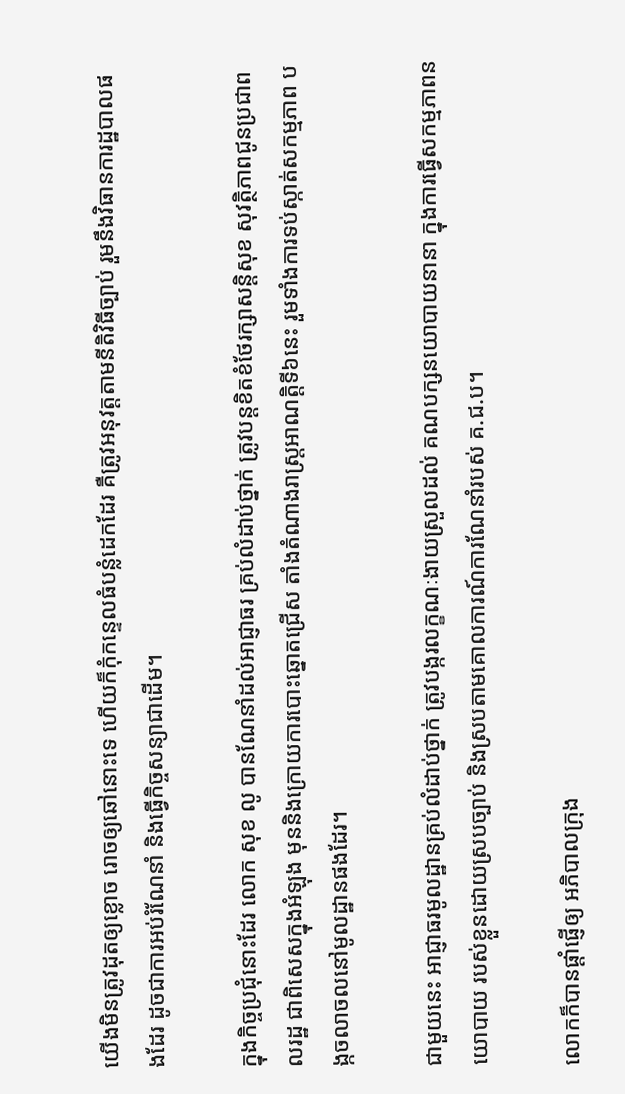យើងមិនត្រូវដុតឲ្យខ្លោច រោចឲ្យឆៅនោះទេ ហើយក៏កុំកន្ទេលធំបន្លំដេកដែរ គឺត្រូវអនុវត្តតាមនីតិវិធីច្បាប់ រួមនឹងវិធានការដ្ឋបាលផងដែរ ដូចជាការអប់រំណែនាំ និងធ្វើកិច្ចសន្យាជាដើម។

ក្នុងកិច្ចប្រជុំនោះដែរ លោក សុខ លូ បានណែនាំដល់អាជ្ញាធរ គ្រប់លំដាប់ថ្នាក់ ត្រូវបន្តខិតខំថែរក្សាសន្តិសុខ សុវត្ថិភាពជូនប្រជាពលរដ្ឋ ជាពិសេសក្នុងអំឡុង មុននិងក្រោយការបោះឆ្នោតជ្រើស តាំងតំណាងរាស្ត្រអាណត្តិទី៦នេះ រួមទាំងការទប់ស្កាត់សកម្មភាព បង្កចលាចលនៅមូលដ្ឋានផងដែរ។

ជាមួយនេះ អាជ្ញាធរមូលដ្ឋានគ្រប់លំដាប់ថ្នាក់ ត្រូវបង្ករលក្ខណៈងាយស្រួលដល់ គណបក្សនយោបាយនានា ក្នុងការធ្វើសកម្មភាពនយោបាយ របស់ខ្លួនដោយស្របច្បាប់ និងស្របតាមគោលការណ៍ការណែនាំរបស់ គ.ជ.ប។

លោកក៏បានផ្តាំផ្ញើឲ្យ អភិបាលក្រុង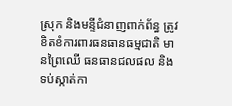ស្រុក និងមន្ទីជំនាញពាក់ព័ន្ធ ត្រូវខិតខំការពារធនធានធម្មជាតិ មានព្រៃឈើ ធនធានជលផល និងទប់ស្កាត់កា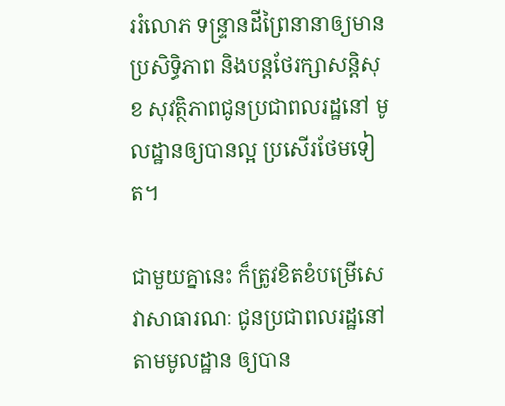ររំលោភ ទន្ទ្រានដីព្រៃនានាឲ្យមានប្រសិទ្ធិភាព និងបន្តថែរក្សាសន្តិសុខ សុវត្ថិភាពជូនប្រជាពលរដ្ឋនៅ មូលដ្ឋានឲ្យបានល្អ ប្រសើរថែមទៀត។

ជាមួយគ្នានេះ ក៏ត្រូវខិតខំបម្រើសេវាសាធារណៈ ជូនប្រជាពលរដ្ឋនៅតាមមូលដ្ឋាន ឲ្យបាន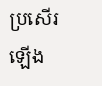ប្រសើរឡើង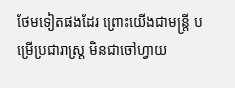ថែមទៀតផងដែរ ព្រោះយើងជាមន្ត្រី បម្រើប្រជារាស្ត្រ មិនជាចៅហ្វាយ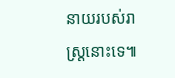នាយរបស់រាស្ត្រនោះទេ៕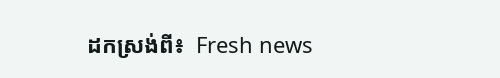ដកស្រង់ពី៖  Fresh news